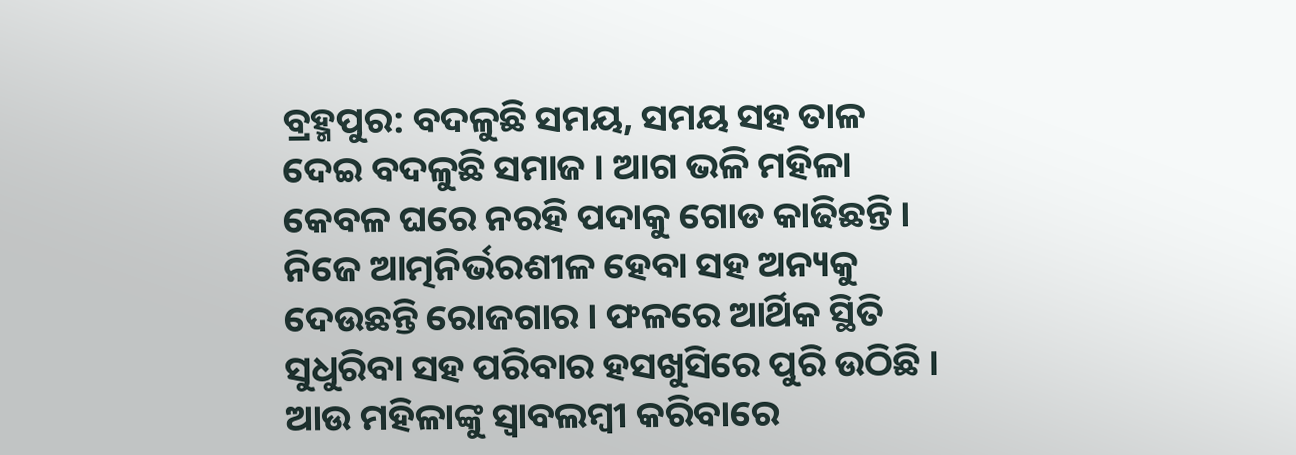ବ୍ରହ୍ମପୁର: ବଦଳୁଛି ସମୟ, ସମୟ ସହ ତାଳ ଦେଇ ବଦଳୁଛି ସମାଜ । ଆଗ ଭଳି ମହିଳା କେବଳ ଘରେ ନରହି ପଦାକୁ ଗୋଡ କାଢିଛନ୍ତି । ନିଜେ ଆତ୍ମନିର୍ଭରଶୀଳ ହେବା ସହ ଅନ୍ୟକୁ ଦେଉଛନ୍ତି ରୋଜଗାର । ଫଳରେ ଆର୍ଥିକ ସ୍ଥିତି ସୁଧୁରିବା ସହ ପରିବାର ହସଖୁସିରେ ପୁରି ଉଠିଛି । ଆଉ ମହିଳାଙ୍କୁ ସ୍ବାବଲମ୍ବୀ କରିବାରେ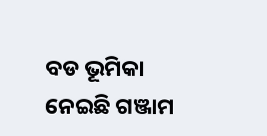ବଡ ଭୂମିକା ନେଇଛି ଗଞ୍ଜାମ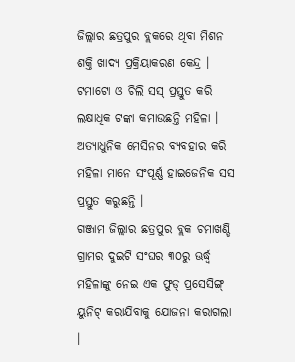ଜିଲ୍ଲାର ଛତ୍ରପୁର ବ୍ଲକରେ ଥିବା ମିଶନ ଶକ୍ତି ଖାଦ୍ୟ ପ୍ରକ୍ରିୟାକରଣ କେନ୍ଦ୍ର । ଟମାଟୋ ଓ ଚିଲି ସସ୍ ପ୍ରସ୍ତୁତ କରି ଲକ୍ଷାଧିକ ଟଙ୍କା କମାଉଛନ୍ତି ମହିଳା । ଅତ୍ୟାଧୁନିକ ମେସିନର ବ୍ୟବହାର କରି ମହିଳା ମାନେ ସଂପୂର୍ଣ୍ଣ ହାଇଜେନିକ ସସ ପ୍ରସ୍ତୁତ କରୁଛନ୍ତି ।
ଗଞ୍ଜାମ ଜିଲ୍ଲାର ଛତ୍ରପୁର ବ୍ଲକ ଚମାଖଣ୍ଡି ଗ୍ରାମର ଦୁଇଟି ସଂଘର ୩୦ରୁ ଊର୍ଦ୍ଧ୍ବ ମହିଳାଙ୍କୁ ନେଇ ଏକ ଫୁଡ୍ ପ୍ରସେସିଙ୍ଗ୍ ୟୁନିଟ୍ କରାଯିବାକୁ ଯୋଜନା କରାଗଲା ।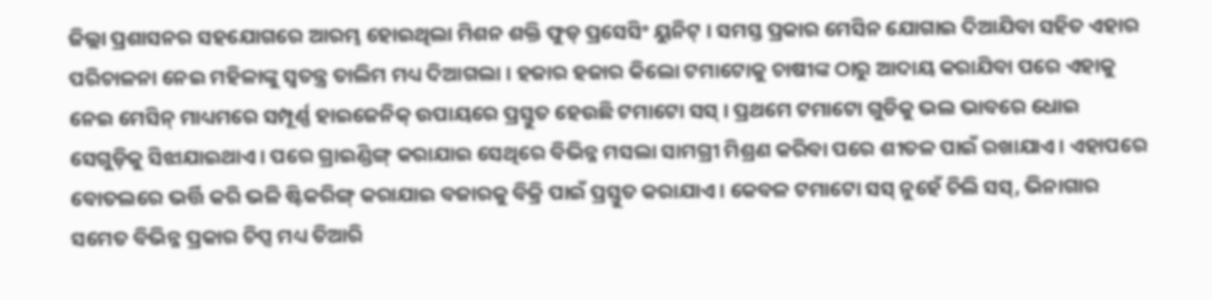ଜିଲ୍ଲା ପ୍ରଶାସନର ସହଯୋଗରେ ଆରମ୍ଭ ହୋଇଥିଲା ମିଶନ ଶକ୍ତି ଫୁଡ୍ ପ୍ରସେସିଂ ୟୁନିଟ୍ । ସମସ୍ତ ପ୍ରକାର ମେସିନ ଯୋଗାଇ ଦିଆଯିବା ସହିତ ଏହାର ପରିଚାଳନା ନେଇ ମହିଳାଙ୍କୁ ସ୍ବତନ୍ତ୍ର ତାଲିମ ମଧ୍ୟ ଦିଆଗଲା । ହଜାର ହଜାର କିଲୋ ଟମାଟୋକୁ ଚାଷୀଙ୍କ ଠାରୁ ଆଦାୟ କରାଯିବା ପରେ ଏହାକୁ ନେଇ ମେସିନ୍ ମାଧ୍ୟମରେ ସମ୍ପୂର୍ଣ୍ଣ ହାଇଜେନିକ୍ ଉପାୟରେ ପ୍ରସ୍ତୁତ ହେଉଛି ଟମାଟୋ ସସ୍ । ପ୍ରଥମେ ଟମାଟୋ ଗୁଡିକୁ ଭଲ ଭାବରେ ଧୋଇ ସେଗୁଡ଼ିକୁ ସିଝାଯାଇଥାଏ । ପରେ ଗ୍ରାଇଣ୍ଡିଙ୍ଗ୍ କରାଯାଇ ସେଥିରେ ବିଭିନ୍ନ ମସଲା ସାମଗ୍ରୀ ମିଶ୍ରଣ କରିବା ପରେ ଶୀତଳ ପାଇଁ ରଖାଯାଏ । ଏହାପରେ ବୋତଲରେ ଭର୍ତ୍ତି କରି ଭଳି ଷ୍ଟିକରିଙ୍ଗ୍ କରାଯାଇ ବଜାରକୁ ବିକ୍ରି ପାଇଁ ପ୍ରସ୍ତୁତ କରାଯାଏ । କେବଳ ଟମାଟୋ ସସ୍ ନୁହେଁ ଚିଲି ସସ୍, ଭିନାଗାର ସମେତ ବିଭିନ୍ନ ପ୍ରକାର ଚିପ୍ସ ମଧ୍ୟ ତିଆରି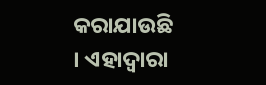କରାଯାଉଛି । ଏହାଦ୍ବାରା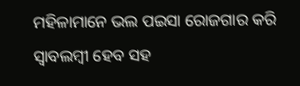ମହିଳାମାନେ ଭଲ ପଇସା ରୋଜଗାର କରି ସ୍ବାବଲମ୍ବୀ ହେବ ସହ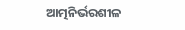ଆତ୍ମନିର୍ଭରଶୀଳ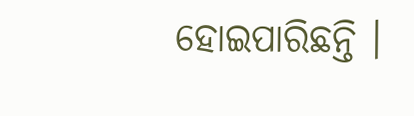ହୋଇପାରିଛନ୍ତି ।